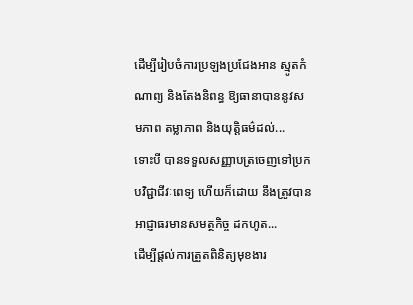ដើម្បីរៀបចំការប្រឡងប្រជែងអាន ស្មូតកំណាព្យ និងតែងនិពន្ធ ឱ្យធានាបាននូវសមភាព តម្លាភាព និងយុត្តិធម៌ដល់...
ទោះបី បានទទួលសញ្ញាបត្រចេញទៅប្រកបវិជ្ជាជីវៈពេទ្យ ហើយក៏ដោយ នឹងត្រូវបានអាជ្ញាធរមានសមត្ថកិច្ច ដកហូត...
ដើម្បីផ្ដល់ការត្រួតពិនិត្យមុខងារ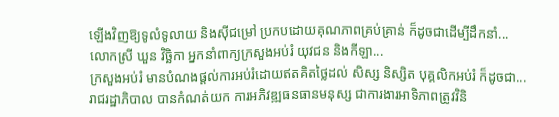ឡើងវិញឱ្យទូលំទូលាយ និងស៊ីជម្រៅ ប្រកបដោយគុណភាពគ្រប់គ្រាន់ ក៏ដូចជាដើម្បីដឹកនាំ...
លោកស្រី ឃួន វិច្ឆិកា អ្នកនាំពាក្យក្រសួងអប់រំ យុវជន និងកីឡា...
ក្រសួងអប់រំ មានបំណងផ្តល់ការអប់រំដោយឥតគិតថ្លៃដល់ សិស្ស និស្សិត បុគ្គលិកអប់រំ ក៏ដូចជា...
រាជរដ្ឋាភិបាល បានកំណត់យក ការអភិវឌ្ឍធនធានមនុស្ស ជាការងារអាទិភាពត្រូវវិនិ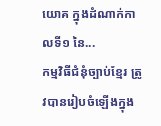យោគ ក្នុងដំណាក់កាលទី១ នៃ...
កម្មវិធីជំនុំច្បាប់ខ្មែរ ត្រូវបានរៀបចំឡើងក្នុង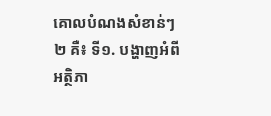គោលបំណងសំខាន់ៗ ២ គឺ៖ ទី១. បង្ហាញអំពីអត្ថិភា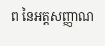ព នៃអត្តសញ្ញាណ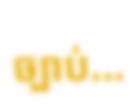ច្បាប់...